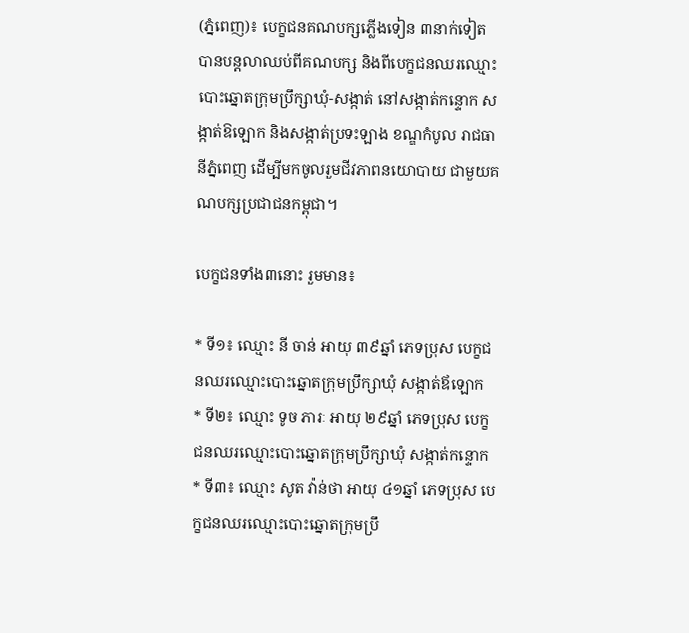(ភ្នំពេញ)៖ បេក្ខជនគណបក្សភ្លើងទៀន ៣នាក់ទៀត បានបន្តលាឈប់ពីគណបក្ស និងពីបេក្ខជនឈរឈ្មោះបោះឆ្នោតក្រុមប្រឹក្សាឃុំ-សង្កាត់ នៅសង្កាត់កន្ទោក សង្កាត់ឱឡោក និងសង្កាត់ប្រទះឡាង ខណ្ឌកំបូល រាជធានីភ្នំពេញ ដើម្បីមកចូលរួមជីវភាពនយោបាយ ជាមួយគណបក្សប្រជាជនកម្ពុជា។

បេក្ខជនទាំង៣នោះ រួមមាន៖

* ទី១៖ ឈ្មោះ នី ចាន់ អាយុ ៣៩ឆ្នាំ ភេទប្រុស បេក្ខជនឈរឈ្មោះបោះឆ្នោតក្រុមប្រឹក្សាឃុំ សង្កាត់ឪឡោក
* ទី២៖ ឈ្មោះ ទូច ភារៈ អាយុ ២៩ឆ្នាំ ភេទប្រុស បេក្ខជនឈរឈ្មោះបោះឆ្នោតក្រុមប្រឹក្សាឃុំ សង្កាត់កន្ទោក
* ទី៣៖ ឈ្មោះ សូត វ៉ាន់ថា អាយុ ៤១ឆ្នាំ ភេទប្រុស បេក្ខជនឈរឈ្មោះបោះឆ្នោតក្រុមប្រឹ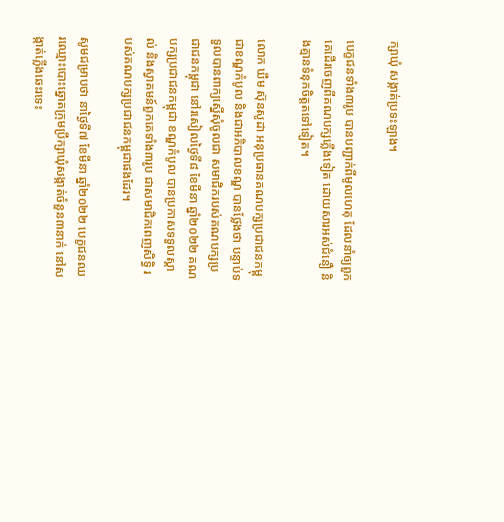ក្សាឃុំ សង្កាត់ប្រទះឡាង។

បេក្ខជនទាំង៣រូប បានបញ្ជាក់ពីមូលហេតុ ដែលនាំឲ្យពួកគេដើរចេញពីគណបក្សភ្លើងទៀត ដោយសារអស់ជំនឿ និងគ្មានទំនុកចិត្តតទៅទៀត។

លោក ឃឹម ស៊ុនសូដា អនុប្រធានគណបក្សប្រជាជនកម្ពុជាខណ្ឌកំបូល និងជាអភិបាលខណ្ឌ បានថ្លែងថា បន្ទាប់ទទួលបានពាក្យស្នើសុំចូលជា សមាជិករបស់គណបក្សប្រជាជនកម្ពុជា នៅរសៀលថ្ងៃទី៨ ខែមីនា ឆ្នាំ២០២២ គណបក្សប្រជាជនកម្ពុជា ខណ្ឌកំបូល បានប្រកាសទទួលស្គាល់ និងស្វាគមន៍ពួកគេទាំង៣រូប ជាសមាជិកពេញសិទ្ធិ របស់គណបក្សប្រជាជនកម្ពុជាផងដែរ។

សូមជម្រាបថា នាថ្ងៃទី៧ ខែមីនា ឆ្នាំ២០២២ បេក្ខជនឈរឈ្មោះបោះឆ្នោតក្រុមប្រឹក្សាឃុំសង្កាត់ចំនួន៣នាក់ នៅសង្កាត់ភ្លើងឆេះរទេះ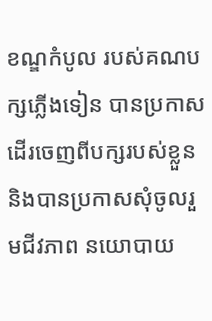ខណ្ឌកំបូល របស់គណបក្សភ្លើងទៀន បានប្រកាសដើរចេញពីបក្សរបស់ខ្លួន និងបានប្រកាសសុំចូលរួមជីវភាព នយោបាយ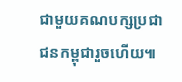ជាមួយគណបក្សប្រជាជនកម្ពុជារួចហើយ៕